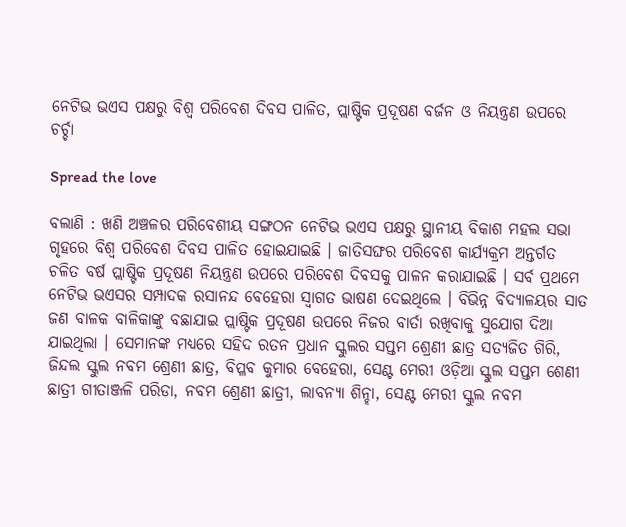ନେଟିଭ ଭଏସ ପକ୍ଷରୁ ବିଶ୍ୱ ପରିବେଶ ଦିବସ ପାଳିତ, ପ୍ଲାଷ୍ଟିକ ପ୍ରଦୂଷଣ ବର୍ଜନ ଓ ନିୟନ୍ତ୍ରଣ ଉପରେ ଚର୍ଚ୍ଚା

Spread the love

ବଲାଣି : ଖଣି ଅଞ୍ଚଳର ପରିବେଶୀୟ ସଙ୍ଗଠନ ନେଟିଭ ଭଏସ ପକ୍ଷରୁ ସ୍ଥାନୀୟ ବିକାଶ ମହଲ ସଭା ଗୃହରେ ବିଶ୍ୱ ପରିବେଶ ଦିବସ ପାଳିତ ହୋଇଯାଇଛି । ଜାତିସଙ୍ଘର ପରିବେଶ କାର୍ଯ୍ୟକ୍ରମ ଅନ୍ତର୍ଗତ ଚଳିତ ବର୍ଷ ପ୍ଲାଷ୍ଟିକ ପ୍ରଦୂଷଣ ନିୟନ୍ତ୍ରଣ ଉପରେ ପରିବେଶ ଦିବସକୁ ପାଳନ କରାଯାଇଛି । ସର୍ବ ପ୍ରଥମେ ନେଟିଭ ଭଏସର ସମ୍ପାଦକ ରସାନନ୍ଦ ବେହେରା ସ୍ୱାଗତ ଭାଷଣ ଦେଇଥିଲେ । ବିଭିନ୍ନ ବିଦ୍ୟାଳୟର ସାତ ଜଣ ବାଳକ ବାଳିକାଙ୍କୁ ବଛାଯାଇ ପ୍ଲାଷ୍ଟିକ ପ୍ରଦୂଷଣ ଉପରେ ନିଜର ବାର୍ତା ରଖିବାକୁ ସୁଯୋଗ ଦିଆ ଯାଇଥିଲା । ସେମାନଙ୍କ ମଧ୍ୟରେ ସହିଦ ରତନ ପ୍ରଧାନ ସ୍କୁଲର ସପ୍ତମ ଶ୍ରେଣୀ ଛାତ୍ର ସତ୍ୟଜିତ ଗିରି, ଜିନ୍ଦଲ ସ୍କୁଲ ନବମ ଶ୍ରେଣୀ ଛାତ୍ର, ବିପ୍ଳବ କୁମାର ବେହେରା, ସେଣ୍ଟ ମେରୀ ଓଡ଼ିଆ ସ୍କୁଲ ସପ୍ତମ ଶେଣୀ ଛାତ୍ରୀ ଗୀତାଞ୍ଜଳି ପରିଡା, ନବମ ଶ୍ରେଣୀ ଛାତ୍ରୀ, ଲାବନ୍ୟା ଶିନ୍ହା, ସେଣ୍ଟ ମେରୀ ସ୍କୁଲ ନବମ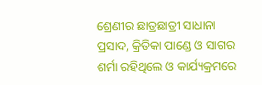ଶ୍ରେଣୀର ଛାତ୍ରଛାତ୍ରୀ ସାଧାନା ପ୍ରସାଦ, କ୍ରିତିକା ପାଣ୍ଡେ ଓ ସାଗର ଶର୍ମା ରହିଥିଲେ ଓ କାର୍ଯ୍ୟକ୍ରମରେ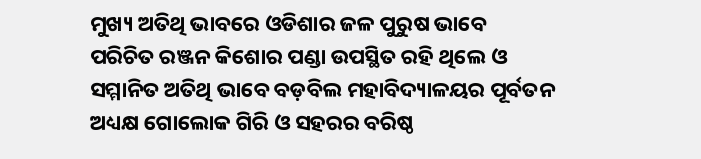ମୁଖ୍ୟ ଅତିଥି ଭାବରେ ଓଡିଶାର ଜଳ ପୁରୁଷ ଭାବେ ପରିଚିତ ରଞ୍ଜନ କିଶୋର ପଣ୍ଡା ଉପସ୍ଥିତ ରହି ଥିଲେ ଓ ସମ୍ମାନିତ ଅତିଥି ଭାବେ ବଡ଼ବିଲ ମହାବିଦ୍ୟାଳୟର ପୂର୍ବତନ ଅଧ୍ୟକ୍ଷ ଗୋଲୋକ ଗିରି ଓ ସହରର ବରିଷ୍ଠ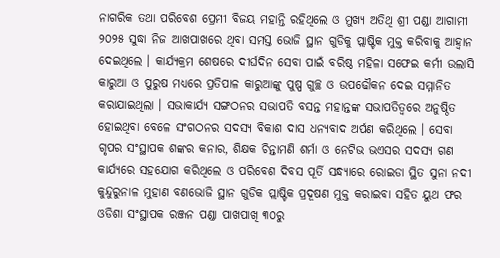ନାଗରିକ ତଥା ପରିବେଶ ପ୍ରେମୀ ବିଜୟ ମହାନ୍ତି ରହିଥିଲେ ଓ ମୁଖ୍ୟ ଅତିଥି ଶ୍ରୀ ପଣ୍ଡା ଆଗାମୀ ୨୦୨୫ ସୁଦ୍ଧା ନିଜ ଆଖପାଖରେ ଥିବା ସମସ୍ତ ଭୋଜି ସ୍ଥାନ ଗୁଡିକୁ ପ୍ଲାଷ୍ଟିକ ମୁକ୍ତ କରିବାକୁ ଆହ୍ୱାନ ଦେଇଥିଲେ । କାର୍ଯ୍ୟକ୍ରମ ଶେଷରେ ଦୀର୍ଘଦିନ ସେବା ପାଇଁ ବରିଷ୍ଠ ମହିଳା ସଫେଇ କର୍ମୀ ଉଲାସି କାରୁଆ ଓ ପୁରୁଷ ମଧ୍ୟରେ ପ୍ରତିପାଳ କାରୁଆଙ୍କୁ ପୁଷ୍ପ ଗୁଚ୍ଛ ଓ ଉପଢୌକନ ଦେଇ ସମ୍ମାନିତ କରାଯାଇଥିଲା । ସଭାକାର୍ଯ୍ୟ ସଙ୍ଗଠନର ସଭାପତି ବସନ୍ତ ମହାନ୍ତଙ୍କ ସଭାପତିତ୍ୱରେ ଅନୁଷ୍ଠିତ ହୋଇଥିବା ବେଳେ ସଂଗଠନର ସଦସ୍ୟ ବିକାଶ ଦାସ ଧନ୍ୟବାଦ ଅର୍ପଣ କରିଥିଲେ । ସେବା ଗୃପର ସଂସ୍ଥାପକ ଶଙ୍କର କନାର, ଶିକ୍ଷକ ଚିନ୍ତାମଣି ଶର୍ମା ଓ ନେଟିଭ ଭଏସର ସଦସ୍ୟ ଗଣ କାର୍ଯ୍ୟରେ ସହଯୋଗ କରିଥିଲେ ଓ ପରିବେଶ ଦିବସ ପୂର୍ତି ସନ୍ଧ୍ୟାରେ ରୋଇଡା ସ୍ଥିତ ସୁନା ନଦୀ କୁନ୍ଦୁରୁନାଳ ମୁହାଣ ବଣଭୋଜି ସ୍ଥାନ ଗୁଡିକ ପ୍ଲାଷ୍ଟିକ ପ୍ରଦୂଷଣ ମୁକ୍ତ କରାଇବା ସହିତ ୟୁଥ ଫର ଓଡିଶା ସଂସ୍ଥାପକ ରଞ୍ଜନ ପଣ୍ଡା ପାଖପାଖି ୩୦ରୁ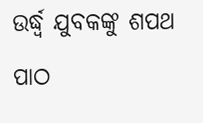ଉର୍ଦ୍ଧ୍ୱ ଯୁବକଙ୍କୁ ଶପଥ ପାଠ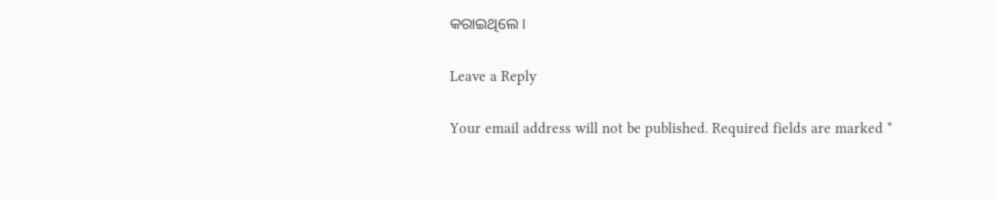କରାଇଥିଲେ ।

Leave a Reply

Your email address will not be published. Required fields are marked *